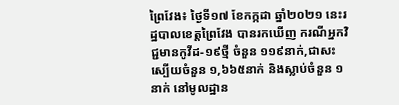ព្រៃវែង៖ ថ្ងៃទី១៧ ខែកក្កដា ឆ្នាំ២០២១ នេះរដ្ឋបាលខេត្តព្រៃវែង បានរកឃើញ ករណីអ្នកវិជ្ជមានកូវីដ-១៩ថ្មី ចំនួន ១១៩នាក់,ជាសះស្បើយចំនួន ១,៦៦៥នាក់ និងស្លាប់ចំនួន ១នាក់ នៅមូលដ្ឋាន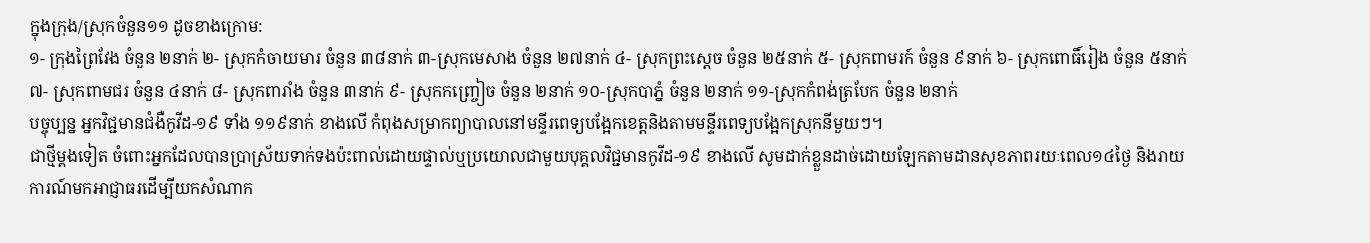ក្នុងក្រុង/ស្រុកចំនួន១១ ដូចខាងក្រោម:
១- ក្រុងព្រៃវែង ចំនួន ២នាក់ ២- ស្រុកកំចាយមារ ចំនួន ៣៨នាក់ ៣-ស្រុកមេសាង ចំនួន ២៧នាក់ ៤- ស្រុកព្រះសេ្ដច ចំនួន ២៥នាក់ ៥- ស្រុកពាមរក៍ ចំនួន ៩នាក់ ៦- ស្រុកពោធិ៍រៀង ចំនួន ៥នាក់ ៧- ស្រុកពាមជរ ចំនួន ៤នាក់ ៨- ស្រុកពារាំង ចំនួន ៣នាក់ ៩- ស្រុកកញ្ច្រៀច ចំនួន ២នាក់ ១០-ស្រុកបាភ្នំ ចំនួន ២នាក់ ១១-ស្រុកកំពង់ត្របែក ចំនួន ២នាក់
បច្ចុប្បន្ន អ្នកវិជ្ជមានជំងឺកូវីដ-១៩ ទាំង ១១៩នាក់ ខាងលើ កំពុងសម្រាកព្យាបាលនៅមន្ទីរពេទ្យបង្អែកខេត្តនិងតាមមន្ទីរពេទ្យបង្អែកស្រុកនីមួយៗ។
ជាថ្មីម្តងទៀត ចំពោះអ្នកដែលបានប្រាស្រ័យទាក់ទងប៉ះពាល់ដោយផ្ទាល់ឬប្រយោលជាមួយបុគ្គលវិជ្ជមានកូវីដ-១៩ ខាងលើ សូមដាក់ខ្លួនដាច់ដោយឡែកតាមដានសុខភាពរយៈពេល១៤ថ្ងៃ និងរាយការណ៍មកអាជ្ញាធរដើម្បីយកសំណាក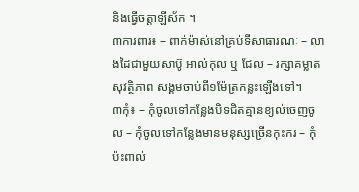និងធ្វើចត្តាឡីស័ក ។
៣ការពារ៖ – ពាក់ម៉ាស់នៅគ្រប់ទីសាធារណៈ – លាងដៃជាមួយសាប៊ូ អាល់កុល ឬ ជែល – រក្សាគម្លាតសុវត្ថិភាព សង្គមចាប់ពី១ម៉ែត្រកន្លះឡើងទៅ។
៣កុំ៖ – កុំចូលទៅកន្លែងបិទជិតគ្មានខ្យល់ចេញចូល – កុំចូលទៅកន្លែងមានមនុស្សច្រើនកុះករ – កុំប៉ះពាល់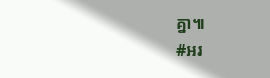គ្នា៕
#អរ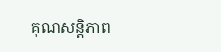គុណសន្តិភាព